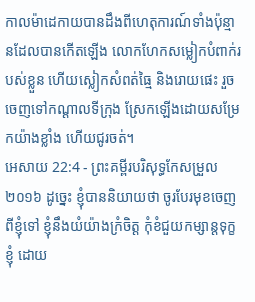កាលម៉ាដេកាយបានដឹងពីហេតុការណ៍ទាំងប៉ុន្មានដែលបានកើតឡើង លោកហែកសម្លៀកបំពាក់របស់ខ្លួន ហើយស្លៀកសំពត់ធ្មៃ និងរោយផេះ រួចចេញទៅកណ្ដាលទីក្រុង ស្រែកឡើងដោយសម្រែកយ៉ាងខ្លាំង ហើយជូរចត់។
អេសាយ 22:4 - ព្រះគម្ពីរបរិសុទ្ធកែសម្រួល ២០១៦ ដូច្នេះ ខ្ញុំបាននិយាយថា ចូរបែរមុខចេញពីខ្ញុំទៅ ខ្ញុំនឹងយំយ៉ាងក្រំចិត្ត កុំខំជួយកម្សាន្តទុក្ខខ្ញុំ ដោយ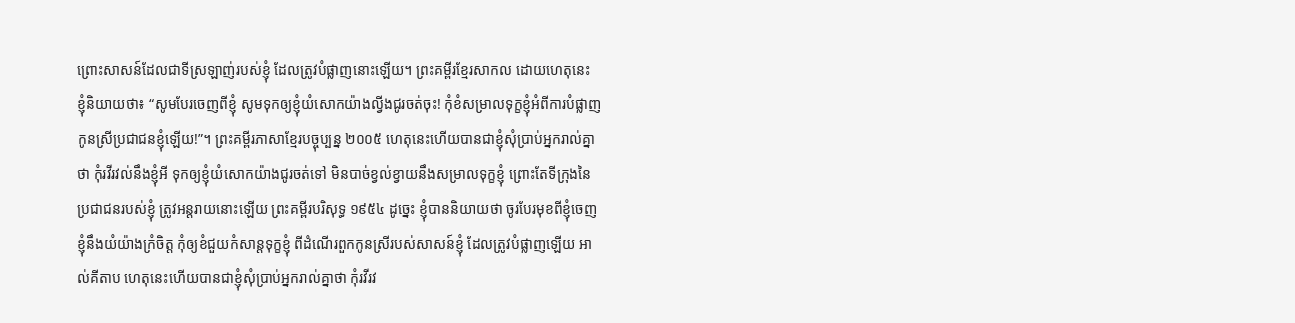ព្រោះសាសន៍ដែលជាទីស្រឡាញ់របស់ខ្ញុំ ដែលត្រូវបំផ្លាញនោះឡើយ។ ព្រះគម្ពីរខ្មែរសាកល ដោយហេតុនេះ ខ្ញុំនិយាយថា៖ “សូមបែរចេញពីខ្ញុំ សូមទុកឲ្យខ្ញុំយំសោកយ៉ាងល្វីងជូរចត់ចុះ! កុំខំសម្រាលទុក្ខខ្ញុំអំពីការបំផ្លាញកូនស្រីប្រជាជនខ្ញុំឡើយ!”។ ព្រះគម្ពីរភាសាខ្មែរបច្ចុប្បន្ន ២០០៥ ហេតុនេះហើយបានជាខ្ញុំសុំប្រាប់អ្នករាល់គ្នាថា កុំរវីរវល់នឹងខ្ញុំអី ទុកឲ្យខ្ញុំយំសោកយ៉ាងជូរចត់ទៅ មិនបាច់ខ្វល់ខ្វាយនឹងសម្រាលទុក្ខខ្ញុំ ព្រោះតែទីក្រុងនៃប្រជាជនរបស់ខ្ញុំ ត្រូវអន្តរាយនោះឡើយ ព្រះគម្ពីរបរិសុទ្ធ ១៩៥៤ ដូច្នេះ ខ្ញុំបាននិយាយថា ចូរបែរមុខពីខ្ញុំចេញ ខ្ញុំនឹងយំយ៉ាងក្រំចិត្ត កុំឲ្យខំជួយកំសាន្តទុក្ខខ្ញុំ ពីដំណើរពួកកូនស្រីរបស់សាសន៍ខ្ញុំ ដែលត្រូវបំផ្លាញឡើយ អាល់គីតាប ហេតុនេះហើយបានជាខ្ញុំសុំប្រាប់អ្នករាល់គ្នាថា កុំរវីរវ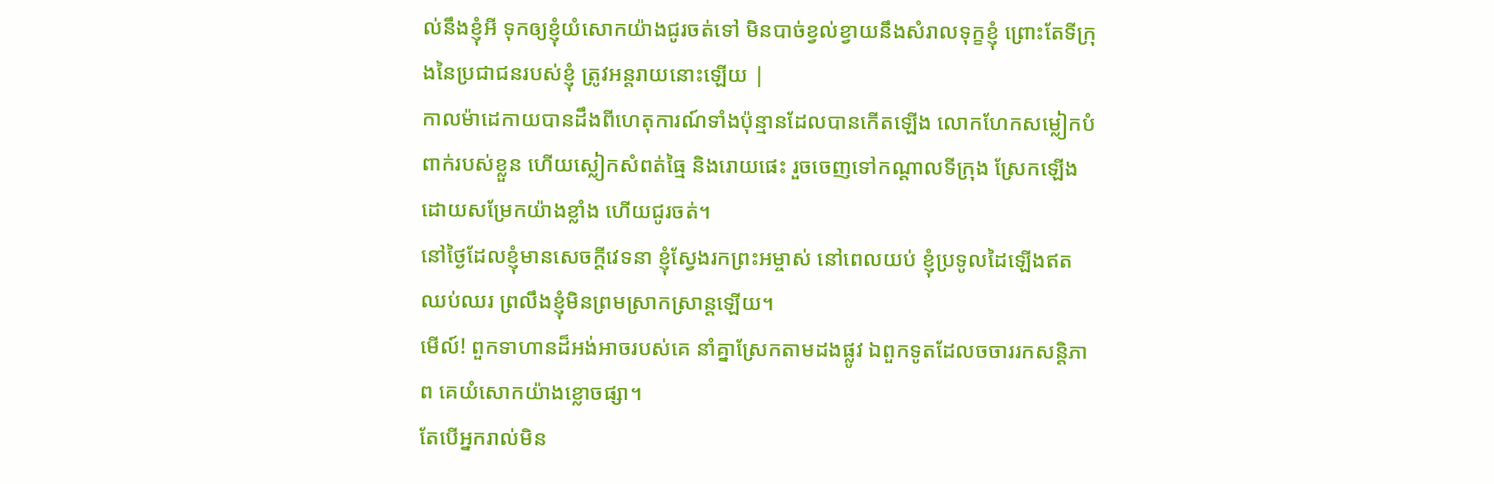ល់នឹងខ្ញុំអី ទុកឲ្យខ្ញុំយំសោកយ៉ាងជូរចត់ទៅ មិនបាច់ខ្វល់ខ្វាយនឹងសំរាលទុក្ខខ្ញុំ ព្រោះតែទីក្រុងនៃប្រជាជនរបស់ខ្ញុំ ត្រូវអន្តរាយនោះឡើយ |
កាលម៉ាដេកាយបានដឹងពីហេតុការណ៍ទាំងប៉ុន្មានដែលបានកើតឡើង លោកហែកសម្លៀកបំពាក់របស់ខ្លួន ហើយស្លៀកសំពត់ធ្មៃ និងរោយផេះ រួចចេញទៅកណ្ដាលទីក្រុង ស្រែកឡើងដោយសម្រែកយ៉ាងខ្លាំង ហើយជូរចត់។
នៅថ្ងៃដែលខ្ញុំមានសេចក្ដីវេទនា ខ្ញុំស្វែងរកព្រះអម្ចាស់ នៅពេលយប់ ខ្ញុំប្រទូលដៃឡើងឥតឈប់ឈរ ព្រលឹងខ្ញុំមិនព្រមស្រាកស្រាន្តឡើយ។
មើល៍! ពួកទាហានដ៏អង់អាចរបស់គេ នាំគ្នាស្រែកតាមដងផ្លូវ ឯពួកទូតដែលចចាររកសន្តិភាព គេយំសោកយ៉ាងខ្លោចផ្សា។
តែបើអ្នករាល់មិន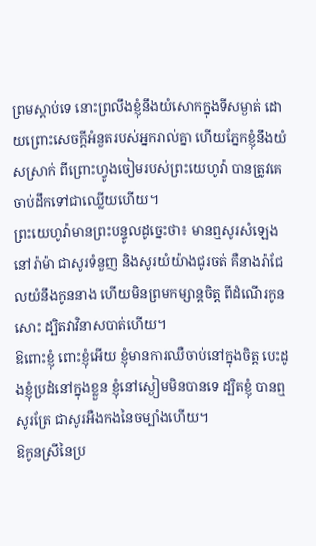ព្រមស្តាប់ទេ នោះព្រលឹងខ្ញុំនឹងយំសោកក្នុងទីសម្ងាត់ ដោយព្រោះសេចក្ដីអំនួតរបស់អ្នករាល់គ្នា ហើយភ្នែកខ្ញុំនឹងយំសស្រាក់ ពីព្រោះហ្វូងចៀមរបស់ព្រះយេហូវ៉ា បានត្រូវគេចាប់ដឹកទៅជាឈ្លើយហើយ។
ព្រះយេហូវ៉ាមានព្រះបន្ទូលដូច្នេះថា៖ មានឮសូរសំឡេងនៅរ៉ាម៉ា ជាសូរទំនួញ និងសូរយំយ៉ាងជូរចត់ គឺនាងរ៉ាជែលយំនឹងកូននាង ហើយមិនព្រមកម្សាន្តចិត្ត ពីដំណើរកូនសោះ ដ្បិតវាវិនាសបាត់ហើយ។
ឱពោះខ្ញុំ ពោះខ្ញុំអើយ ខ្ញុំមានការឈឺចាប់នៅក្នុងចិត្ត បេះដូងខ្ញុំប្រដំនៅក្នុងខ្លួន ខ្ញុំនៅស្ងៀមមិនបានទេ ដ្បិតខ្ញុំ បានឮសូរត្រែ ជាសូរអឺងកងនៃចម្បាំងហើយ។
ឱកូនស្រីនៃប្រ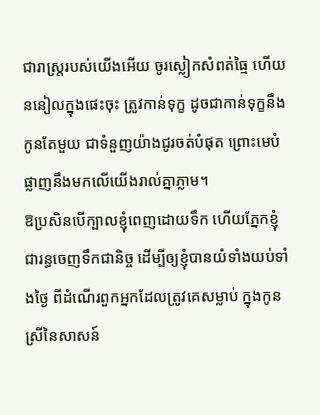ជារាស្ត្ររបស់យើងអើយ ចូរស្លៀកសំពត់ធ្មៃ ហើយននៀលក្នុងផេះចុះ ត្រូវកាន់ទុក្ខ ដូចជាកាន់ទុក្ខនឹងកូនតែមួយ ជាទំនួញយ៉ាងជូរចត់បំផុត ព្រោះមេបំផ្លាញនឹងមកលើយើងរាល់គ្នាភ្លាម។
ឱប្រសិនបើក្បាលខ្ញុំពេញដោយទឹក ហើយភ្នែកខ្ញុំជារន្ធចេញទឹកជានិច្ច ដើម្បីឲ្យខ្ញុំបានយំទាំងយប់ទាំងថ្ងៃ ពីដំណើរពួកអ្នកដែលត្រូវគេសម្លាប់ ក្នុងកូនស្រីនៃសាសន៍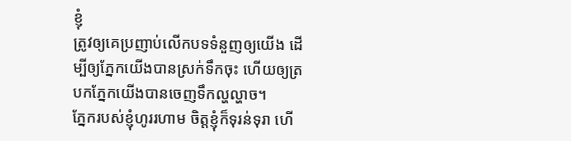ខ្ញុំ
ត្រូវឲ្យគេប្រញាប់លើកបទទំនួញឲ្យយើង ដើម្បីឲ្យភ្នែកយើងបានស្រក់ទឹកចុះ ហើយឲ្យត្របកភ្នែកយើងបានចេញទឹកល្ហល្ហាច។
ភ្នែករបស់ខ្ញុំហូររហាម ចិត្តខ្ញុំក៏ទុរន់ទុរា ហើ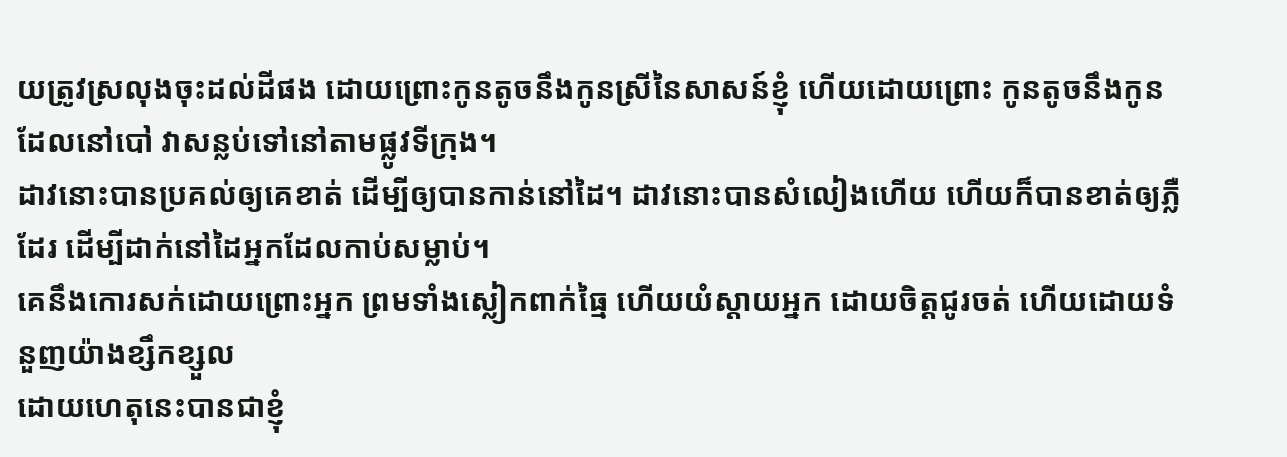យត្រូវស្រលុងចុះដល់ដីផង ដោយព្រោះកូនតូចនឹងកូនស្រីនៃសាសន៍ខ្ញុំ ហើយដោយព្រោះ កូនតូចនឹងកូនដែលនៅបៅ វាសន្លប់ទៅនៅតាមផ្លូវទីក្រុង។
ដាវនោះបានប្រគល់ឲ្យគេខាត់ ដើម្បីឲ្យបានកាន់នៅដៃ។ ដាវនោះបានសំលៀងហើយ ហើយក៏បានខាត់ឲ្យភ្លឺដែរ ដើម្បីដាក់នៅដៃអ្នកដែលកាប់សម្លាប់។
គេនឹងកោរសក់ដោយព្រោះអ្នក ព្រមទាំងស្លៀកពាក់ធ្មៃ ហើយយំស្តាយអ្នក ដោយចិត្តជូរចត់ ហើយដោយទំនួញយ៉ាងខ្សឹកខ្សួល
ដោយហេតុនេះបានជាខ្ញុំ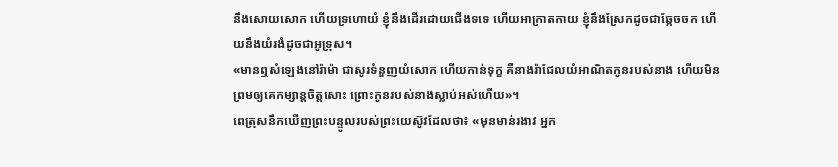នឹងសោយសោក ហើយទ្រហោយំ ខ្ញុំនឹងដើរដោយជើងទទេ ហើយអាក្រាតកាយ ខ្ញុំនឹងស្រែកដូចជាឆ្កែចចក ហើយនឹងយំរងំដូចជាអូទ្រុស។
«មានឮសំឡេងនៅរ៉ាម៉ា ជាសូរទំនួញយំសោក ហើយកាន់ទុក្ខ គឺនាងរ៉ាជែលយំអាណិតកូនរបស់នាង ហើយមិនព្រមឲ្យគេកម្សាន្តចិត្តសោះ ព្រោះកូនរបស់នាងស្លាប់អស់ហើយ»។
ពេត្រុសនឹកឃើញព្រះបន្ទូលរបស់ព្រះយេស៊ូវដែលថា៖ «មុនមាន់រងាវ អ្នក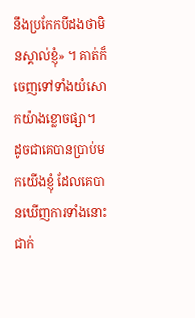នឹងប្រកែកបីដងថាមិនស្គាល់ខ្ញុំ» ។ គាត់ក៏ចេញទៅទាំងយំសោកយ៉ាងខ្លោចផ្សា។
ដូចជាគេបានប្រាប់មកយើងខ្ញុំ ដែលគេបានឃើញការទាំងនោះជាក់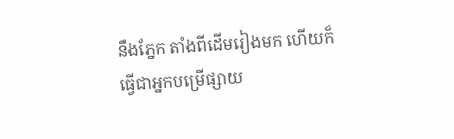នឹងភ្នែក តាំងពីដើមរៀងមក ហើយក៏ធ្វើជាអ្នកបម្រើផ្សាយ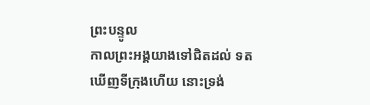ព្រះបន្ទូល
កាលព្រះអង្គយាងទៅជិតដល់ ទតឃើញទីក្រុងហើយ នោះទ្រង់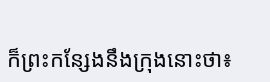ក៏ព្រះកន្សែងនឹងក្រុងនោះថា៖